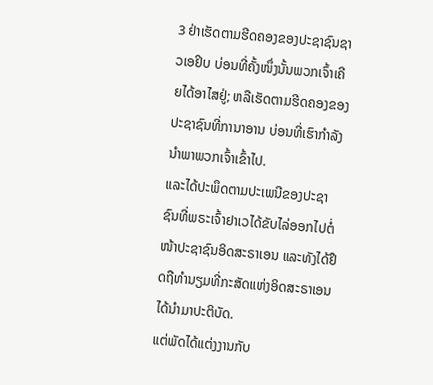3 ຢ່າເຮັດຕາມຮີດຄອງຂອງປະຊາຊົນຊາວເອຢິບ ບ່ອນທີ່ຄັ້ງໜຶ່ງນັ້ນພວກເຈົ້າເຄີຍໄດ້ອາໄສຢູ່; ຫລືເຮັດຕາມຮີດຄອງຂອງປະຊາຊົນທີ່ການາອານ ບ່ອນທີ່ເຮົາກຳລັງນຳພາພວກເຈົ້າເຂົ້າໄປ.
ແລະໄດ້ປະພຶດຕາມປະເພນີຂອງປະຊາຊົນທີ່ພຣະເຈົ້າຢາເວໄດ້ຂັບໄລ່ອອກໄປຕໍ່ໜ້າປະຊາຊົນອິດສະຣາເອນ ແລະທັງໄດ້ຢຶດຖືທຳນຽມທີ່ກະສັດແຫ່ງອິດສະຣາເອນ ໄດ້ນຳມາປະຕິບັດ.
ແຕ່ພັດໄດ້ແຕ່ງງານກັບ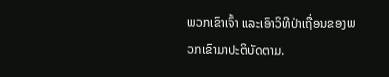ພວກເຂົາເຈົ້າ ແລະເອົາວິທີປ່າເຖື່ອນຂອງພວກເຂົາມາປະຕິບັດຕາມ.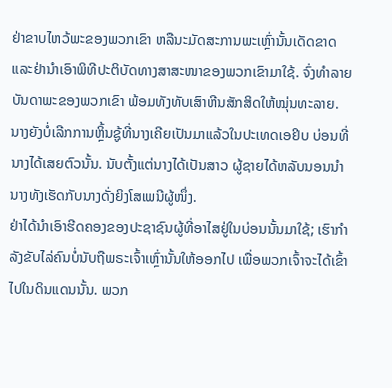ຢ່າຂາບໄຫວ້ພະຂອງພວກເຂົາ ຫລືນະມັດສະການພະເຫຼົ່ານັ້ນເດັດຂາດ ແລະຢ່ານຳເອົາພິທີປະຕິບັດທາງສາສະໜາຂອງພວກເຂົາມາໃຊ້. ຈົ່ງທຳລາຍບັນດາພະຂອງພວກເຂົາ ພ້ອມທັງທັບເສົາຫີນສັກສິດໃຫ້ໝຸ່ນທະລາຍ.
ນາງຍັງບໍ່ເລີກການຫຼິ້ນຊູ້ທີ່ນາງເຄີຍເປັນມາແລ້ວໃນປະເທດເອຢິບ ບ່ອນທີ່ນາງໄດ້ເສຍຕົວນັ້ນ. ນັບຕັ້ງແຕ່ນາງໄດ້ເປັນສາວ ຜູ້ຊາຍໄດ້ຫລັບນອນນຳນາງທັງເຮັດກັບນາງດັ່ງຍິງໂສເພນີຜູ້ໜຶ່ງ.
ຢ່າໄດ້ນຳເອົາຮີດຄອງຂອງປະຊາຊົນຜູ້ທີ່ອາໄສຢູ່ໃນບ່ອນນັ້ນມາໃຊ້; ເຮົາກຳລັງຂັບໄລ່ຄົນບໍ່ນັບຖືພຣະເຈົ້າເຫຼົ່ານັ້ນໃຫ້ອອກໄປ ເພື່ອພວກເຈົ້າຈະໄດ້ເຂົ້າໄປໃນດິນແດນນັ້ນ. ພວກ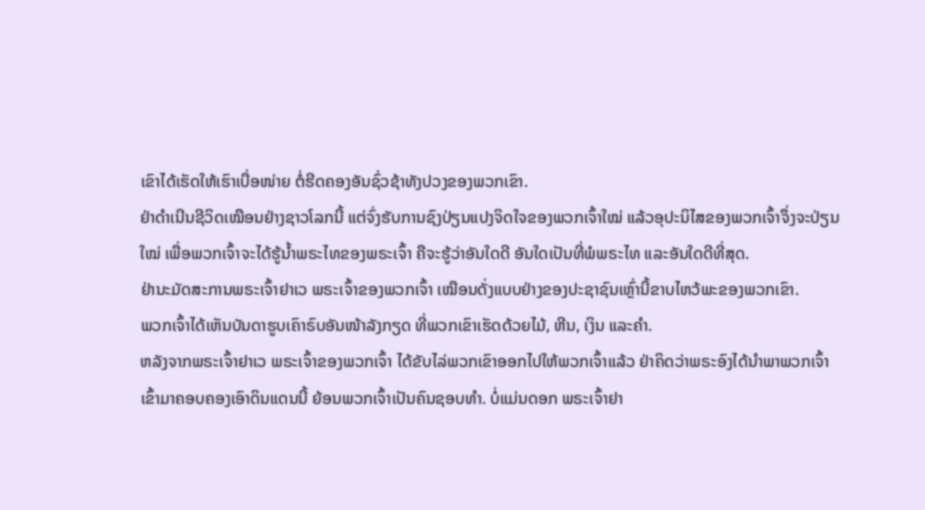ເຂົາໄດ້ເຮັດໃຫ້ເຮົາເບື່ອໜ່າຍ ຕໍ່ຮີດຄອງອັນຊົ່ວຊ້າທັງປວງຂອງພວກເຂົາ.
ຢ່າດຳເນີນຊີວິດເໝືອນຢ່າງຊາວໂລກນີ້ ແຕ່ຈົ່ງຮັບການຊົງປ່ຽນແປງຈິດໃຈຂອງພວກເຈົ້າໃໝ່ ແລ້ວອຸປະນິໄສຂອງພວກເຈົ້າຈຶ່ງຈະປ່ຽນໃໝ່ ເພື່ອພວກເຈົ້າຈະໄດ້ຮູ້ນໍ້າພຣະໄທຂອງພຣະເຈົ້າ ຄືຈະຮູ້ວ່າອັນໃດດີ ອັນໃດເປັນທີ່ພໍພຣະໄທ ແລະອັນໃດດີທີ່ສຸດ.
ຢ່ານະມັດສະການພຣະເຈົ້າຢາເວ ພຣະເຈົ້າຂອງພວກເຈົ້າ ເໝືອນດັ່ງແບບຢ່າງຂອງປະຊາຊົນເຫຼົ່ານີ້ຂາບໄຫວ້ພະຂອງພວກເຂົາ.
ພວກເຈົ້າໄດ້ເຫັນບັນດາຮູບເຄົາຣົບອັນໜ້າລັງກຽດ ທີ່ພວກເຂົາເຮັດດ້ວຍໄມ້, ຫີນ, ເງິນ ແລະຄຳ.
ຫລັງຈາກພຣະເຈົ້າຢາເວ ພຣະເຈົ້າຂອງພວກເຈົ້າ ໄດ້ຂັບໄລ່ພວກເຂົາອອກໄປໃຫ້ພວກເຈົ້າແລ້ວ ຢ່າຄິດວ່າພຣະອົງໄດ້ນຳພາພວກເຈົ້າເຂົ້າມາຄອບຄອງເອົາດິນແດນນີ້ ຍ້ອນພວກເຈົ້າເປັນຄົນຊອບທຳ. ບໍ່ແມ່ນດອກ ພຣະເຈົ້າຢາ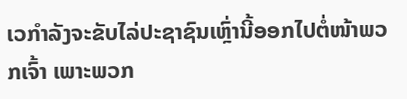ເວກຳລັງຈະຂັບໄລ່ປະຊາຊົນເຫຼົ່ານີ້ອອກໄປຕໍ່ໜ້າພວກເຈົ້າ ເພາະພວກ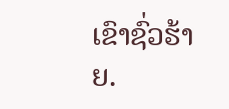ເຂົາຊົ່ວຮ້າຍ.